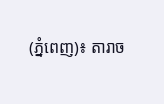(ភ្នំពេញ)៖ តារាច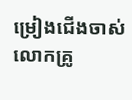ម្រៀងជើងចាស់ លោកគ្រូ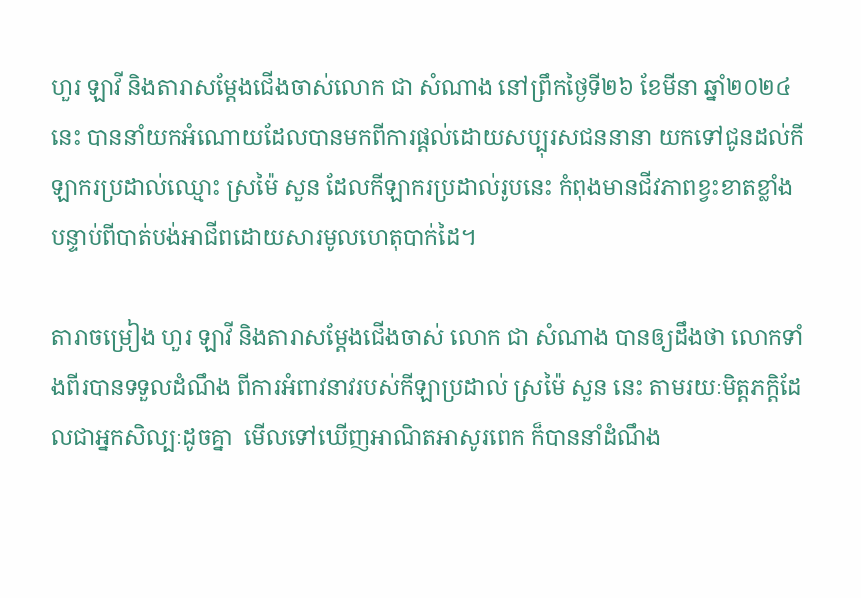ហួរ ឡាវី និងតារាសម្ដែងជើងចាស់លោក ជា សំណាង នៅព្រឹកថ្ងៃទី២៦ ខែមីនា ឆ្នាំ២០២៤នេះ បាននាំយកអំណោយដែលបានមកពីការផ្ដល់ដោយសប្បុរសជននានា យកទៅជូនដល់កីឡាករប្រដាល់ឈ្មោះ ស្រម៉ៃ សួន ដែលកីឡាករប្រដាល់រូបនេះ កំពុងមានជីវភាពខ្វះខាតខ្លាំង បន្ទាប់ពីបាត់បង់អាជីពដោយសារមូលហេតុបាក់ដៃ។

តារាចម្រៀង ហួរ ឡាវី និងតារាសម្ដែងជើងចាស់ លោក ជា សំណាង បានឲ្យដឹងថា លោកទាំងពីរបានទទួលដំណឹង ពីការអំពាវនាវរបស់កីឡាប្រដាល់ ស្រម៉ៃ សួន នេះ តាមរយៈមិត្តភក្តិដែលជាអ្នកសិល្បៈដូចគ្នា  មើលទៅឃើញអាណិតអាសូរពេក ក៏បាននាំដំណឹង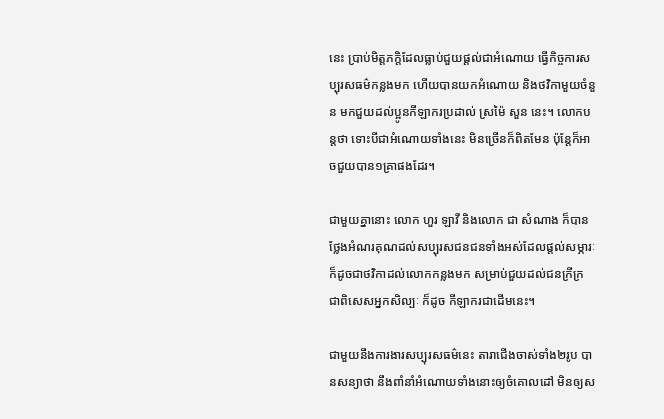នេះ ប្រាប់មិត្តភក្តិដែលធ្លាប់ជួយផ្ដល់ជាអំណោយ ធ្វើកិច្ចការសប្បុរសធម៌កន្លងមក ហើយបានយកអំណោយ និងថវិកាមួយចំនួន មកជួយដល់ប្អូនកីឡាករប្រដាល់ ស្រម៉ៃ សួន នេះ។ លោកបន្តថា ទោះបីជាអំណោយទាំងនេះ មិនច្រើនក៏ពិតមែន ប៉ុន្តែក៏អាចជួយបាន១គ្រាផងដែរ។

ជាមួយគ្នានោះ លោក ហួរ ឡាវី និងលោក ជា សំណាង ក៏បានថ្លែងអំណរគុណដល់សប្បុរសជនជនទាំងអស់ដែលផ្ដល់សម្ភារៈ ក៏ដូចជាថវិកាដល់លោកកន្លងមក សម្រាប់ជួយដល់ជនក្រីក្រ ជាពិសេសអ្នកសិល្បៈ ក៏ដូច កីឡាករជាដើមនេះ។

ជាមួយនឹងការងារសប្បុរសធម៌នេះ តារាជើងចាស់ទាំង២រូប បានសន្យាថា នឹងពាំនាំអំណោយទាំងនោះឲ្យចំគោលដៅ មិនឲ្យស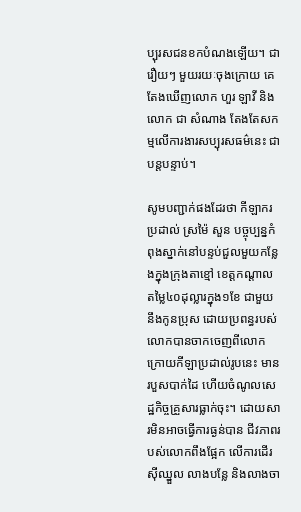ប្បុរសជនខកបំណងឡើយ។ ជារឿយៗ មួយរយៈចុងក្រោយ គេតែងឃើញលោក ហួរ ឡាវី និងលោក ជា សំណាង តែងតែសកម្មលើការងារសប្បុរសធម៌នេះ ជាបន្តបន្ទាប់។

សូមបញ្ជាក់ផងដែរថា កីឡាករប្រដាល់ ស្រម៉ៃ សួន បច្ចុប្បន្នកំពុងស្នាក់នៅបន្ទប់ជួលមួយកន្លែងក្នុងក្រុងតាខ្មៅ ខេត្តកណ្តាល តម្លៃ៤០ដុល្លារក្នុង១ខែ ជាមួយនឹងកូនប្រុស ដោយប្រពន្ធរបស់លោកបានចាកចេញពីលោក ក្រោយកីឡាប្រដាល់រូបនេះ មានរបួសបាក់ដៃ ហើយចំណូលសេដ្ឋកិច្ចគ្រួសារធ្លាក់ចុះ។ ដោយសារមិនអាចធ្វើការធ្ងន់បាន ជីវភាពរបស់លោកពឹងផ្អែក លើការដើរស៊ីឈ្នួល លាងបន្លែ និងលាងចា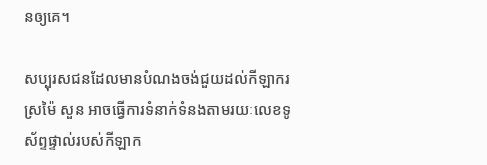នឲ្យគេ។

សប្បុរសជនដែលមានបំណងចង់ជួយដល់កីឡាករ ស្រម៉ៃ សួន អាចធ្វើការទំនាក់ទំនងតាមរយៈលេខទូស័ព្ទផ្ទាល់របស់កីឡាក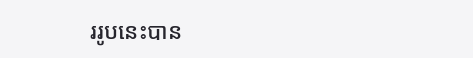ររូបនេះបាន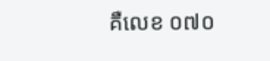គឺលេខ ០៧០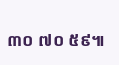៣០ ៧០ ៥៩៕